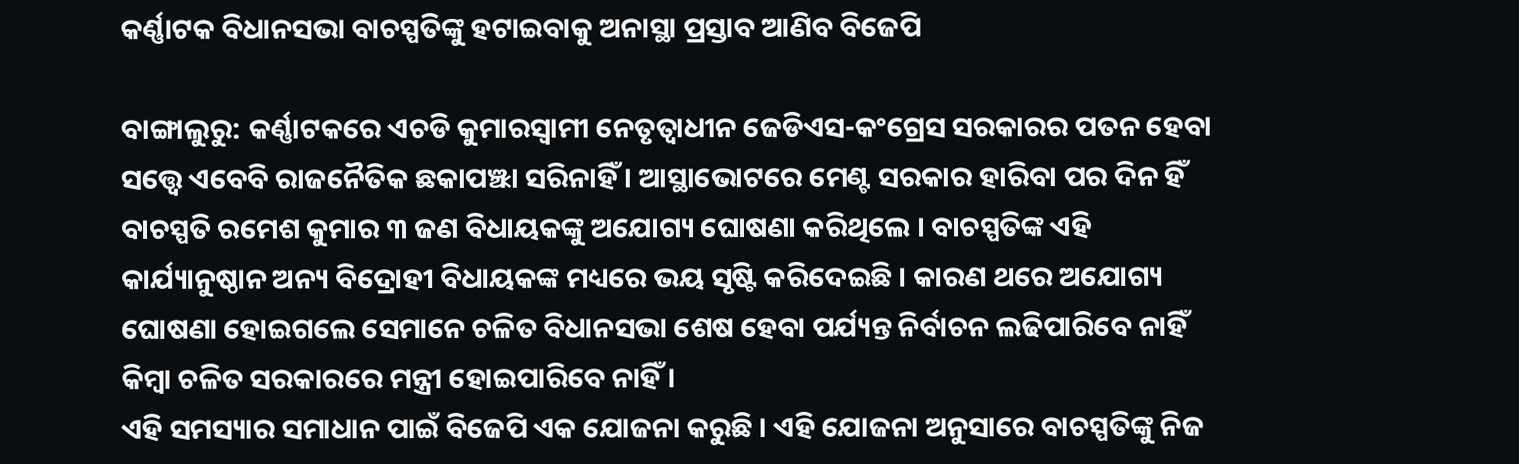କର୍ଣ୍ଣାଟକ ବିଧାନସଭା ବାଚସ୍ପତିଙ୍କୁ ହଟାଇବାକୁ ଅନାସ୍ଥା ପ୍ରସ୍ତାବ ଆଣିବ ବିଜେପି

ବାଙ୍ଗାଲୁରୁ: କର୍ଣ୍ଣାଟକରେ ଏଚଡି କୁମାରସ୍ୱାମୀ ନେତୃତ୍ୱାଧୀନ ଜେଡିଏସ-କଂଗ୍ରେସ ସରକାରର ପତନ ହେବା ସତ୍ତ୍ୱେ ଏବେବି ରାଜନୈତିକ ଛକାପଞ୍ଝା ସରିନାହିଁ । ଆସ୍ଥାଭୋଟରେ ମେଣ୍ଟ ସରକାର ହାରିବା ପର ଦିନ ହିଁ ବାଚସ୍ପତି ରମେଶ କୁମାର ୩ ଜଣ ବିଧାୟକଙ୍କୁ ଅଯୋଗ୍ୟ ଘୋଷଣା କରିଥିଲେ । ବାଚସ୍ପତିଙ୍କ ଏହି କାର୍ଯ୍ୟାନୁଷ୍ଠାନ ଅନ୍ୟ ବିଦ୍ରୋହୀ ବିଧାୟକଙ୍କ ମଧ୍ୟରେ ଭୟ ସୃଷ୍ଟି କରିଦେଇଛି । କାରଣ ଥରେ ଅଯୋଗ୍ୟ ଘୋଷଣା ହୋଇଗଲେ ସେମାନେ ଚଳିତ ବିଧାନସଭା ଶେଷ ହେବା ପର୍ଯ୍ୟନ୍ତ ନିର୍ବାଚନ ଲଢିପାରିବେ ନାହିଁ କିମ୍ବା ଚଳିତ ସରକାରରେ ମନ୍ତ୍ରୀ ହୋଇପାରିବେ ନାହିଁ ।
ଏହି ସମସ୍ୟାର ସମାଧାନ ପାଇଁ ବିଜେପି ଏକ ଯୋଜନା କରୁଛି । ଏହି ଯୋଜନା ଅନୁସାରେ ବାଚସ୍ପତିଙ୍କୁ ନିଜ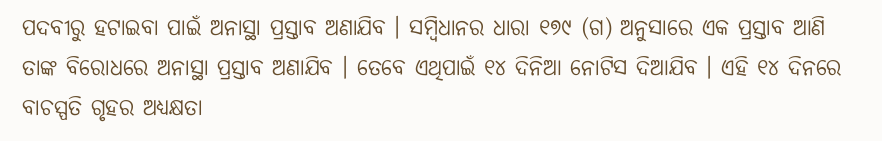ପଦବୀରୁ ହଟାଇବା ପାଇଁ ଅନାସ୍ଥା ପ୍ରସ୍ତାବ ଅଣାଯିବ । ସମ୍ବିଧାନର ଧାରା ୧୭୯ (ଗ) ଅନୁସାରେ ଏକ ପ୍ରସ୍ତାବ ଆଣି ତାଙ୍କ ବିରୋଧରେ ଅନାସ୍ଥା ପ୍ରସ୍ତାବ ଅଣାଯିବ । ତେବେ ଏଥିପାଇଁ ୧୪ ଦିନିଆ ନୋଟିସ ଦିଆଯିବ । ଏହି ୧୪ ଦିନରେ ବାଚସ୍ପତି ଗୃହର ଅଧ୍ୟକ୍ଷତା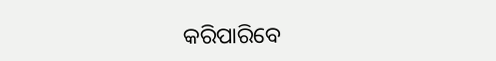କରିପାରିବେ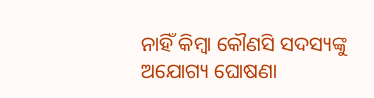ନାହିଁ କିମ୍ବା କୌଣସି ସଦସ୍ୟଙ୍କୁ ଅଯୋଗ୍ୟ ଘୋଷଣା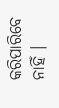କରିପାରିବେ ନାହିଁ ।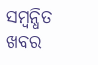ସମ୍ବନ୍ଧିତ ଖବର